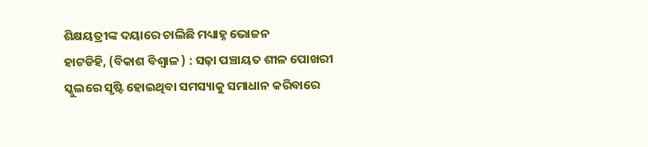ଶିକ୍ଷୟତ୍ରୀଙ୍କ ଦୟାରେ ଚାଲିଛି ମଧ୍ୟାହ୍ନ ଭୋଜନ
ହାଟଡିହି, (ବିକାଶ ବିଶ୍ୱାଳ ) : ସଢ଼ା ପଞ୍ଚାୟତ ଶୀଳ ପୋଖରୀ ସ୍କୁଲରେ ସୃଷ୍ଟି ହୋଇଥିବା ସମସ୍ୟାକୁ ସମାଧାନ କରିବାରେ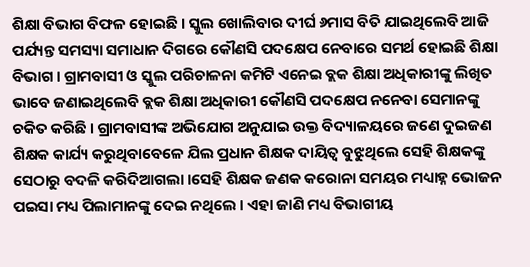ଶିକ୍ଷା ବିଭାଗ ବିଫଳ ହୋଇଛି । ସ୍କୁଲ ଖୋଲିବାର ଦୀର୍ଘ ୬ମାସ ବିତି ଯାଇଥିଲେବି ଆଜି ପର୍ଯ୍ୟନ୍ତ ସମସ୍ୟା ସମାଧାନ ଦିଗରେ କୌଣସି ପଦକ୍ଷେପ ନେବାରେ ସମର୍ଥ ହୋଇଛି ଶିକ୍ଷା ବିଭାଗ । ଗ୍ରାମବାସୀ ଓ ସ୍କୁଲ ପରିଚାଳନା କମିଟି ଏନେଇ ବ୍ଲକ ଶିକ୍ଷା ଅଧିକାରୀଙ୍କୁ ଲିଖିତ ଭାବେ ଜଣାଇଥିଲେବି ବ୍ଲକ ଶିକ୍ଷା ଅଧିକାରୀ କୌଣସି ପଦକ୍ଷେପ ନନେବା ସେମାନଙ୍କୁ ଚକିତ କରିଛି । ଗ୍ରାମବାସୀଙ୍କ ଅଭିଯୋଗ ଅନୁଯାଇ ଉକ୍ତ ବିଦ୍ୟାଳୟରେ ଜଣେ ଦୁଇଜଣ ଶିକ୍ଷକ କାର୍ଯ୍ୟ କରୁଥିବାବେଳେ ଯିଲ ପ୍ରଧାନ ଶିକ୍ଷକ ଦାୟିତ୍ୱ ବୁଝୁଥିଲେ ସେହି ଶିକ୍ଷକଙ୍କୁ ସେଠାରୁ ବଦଳି କରିଦିଆଗଲା ।ସେହି ଶିକ୍ଷକ ଜଣକ କରୋନା ସମୟର ମଧ୍ୟାହ୍ନ ଭୋଜନ ପଇସା ମଧ୍ୟ ପିଲାମାନଙ୍କୁ ଦେଇ ନଥିଲେ । ଏହା ଜାଣି ମଧ୍ୟ ବିଭାଗୀୟ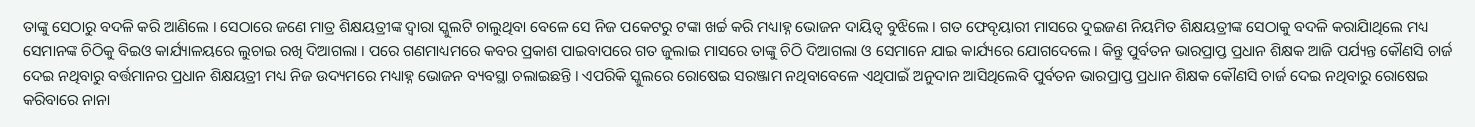ତାଙ୍କୁ ସେଠାରୁ ବଦଳି କରି ଆଣିଲେ । ସେଠାରେ ଜଣେ ମାତ୍ର ଶିକ୍ଷୟତ୍ରୀଙ୍କ ଦ୍ୱାରା ସ୍କୁଲଟି ଚାଲୁଥିବା ବେଳେ ସେ ନିଜ ପକେଟରୁ ଟଙ୍କା ଖର୍ଚ୍ଚ କରି ମଧ୍ୟାହ୍ନ ଭୋଜନ ଦାୟିତ୍ୱ ବୁଝିଲେ । ଗତ ଫେବୃୟାରୀ ମାସରେ ଦୁଇଜଣ ନିୟମିତ ଶିକ୍ଷୟତ୍ରୀଙ୍କ ସେଠାକୁ ବଦଳି କରାଯାିଥିଲେ ମଧ୍ୟ ସେମାନଙ୍କ ଚିଠିକୁ ବିଇଓ କାର୍ଯ୍ୟାଳୟରେ ଲୁଚାଇ ରଖି ଦିଆଗଲା । ପରେ ଗଣମାଧ୍ୟମରେ କବର ପ୍ରକାଶ ପାଇବାପରେ ଗତ ଜୁଲାଇ ମାସରେ ତାଙ୍କୁ ଚିଠି ଦିଆଗଲା ଓ ସେମାନେ ଯାଇ କାର୍ଯ୍ୟରେ ଯୋଗଦେଲେ । କିନ୍ତୁ ପୁର୍ବତନ ଭାରପ୍ରାପ୍ତ ପ୍ରଧାନ ଶିକ୍ଷକ ଆଜି ପର୍ଯ୍ୟନ୍ତ କୌଣସି ଚାର୍ଜ ଦେଇ ନଥିବାରୁ ବର୍ତ୍ତମାନର ପ୍ରଧାନ ଶିକ୍ଷୟତ୍ରୀ ମଧ୍ୟ ନିଜ ଉଦ୍ୟମରେ ମଧ୍ୟାହ୍ନ ଭୋଜନ ବ୍ୟବସ୍ଥା ଚଲାଇଛନ୍ତି । ଏପରିକି ସ୍କୁଲରେ ରୋଷେଇ ସରଞ୍ଜାମ ନଥିବାବେଳେ ଏଥିପାଇଁ ଅନୁଦାନ ଆସିଥିଲେବି ପୁର୍ବତନ ଭାରପ୍ରାପ୍ତ ପ୍ରଧାନ ଶିକ୍ଷକ କୌଣସି ଚାର୍ଜ ଦେଇ ନଥିବାରୁ ରୋଷେଇ କରିବାରେ ନାନା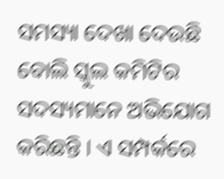ସମସ୍ୟା ଦେଖା ଦେଉଛି ବୋଲି ସ୍କୁଲ କମିଟିର ସଦସ୍ୟମାନେ ଅଭିଯୋଗ କରିଛନ୍ତି । ଏ ସମ୍ପର୍କରେ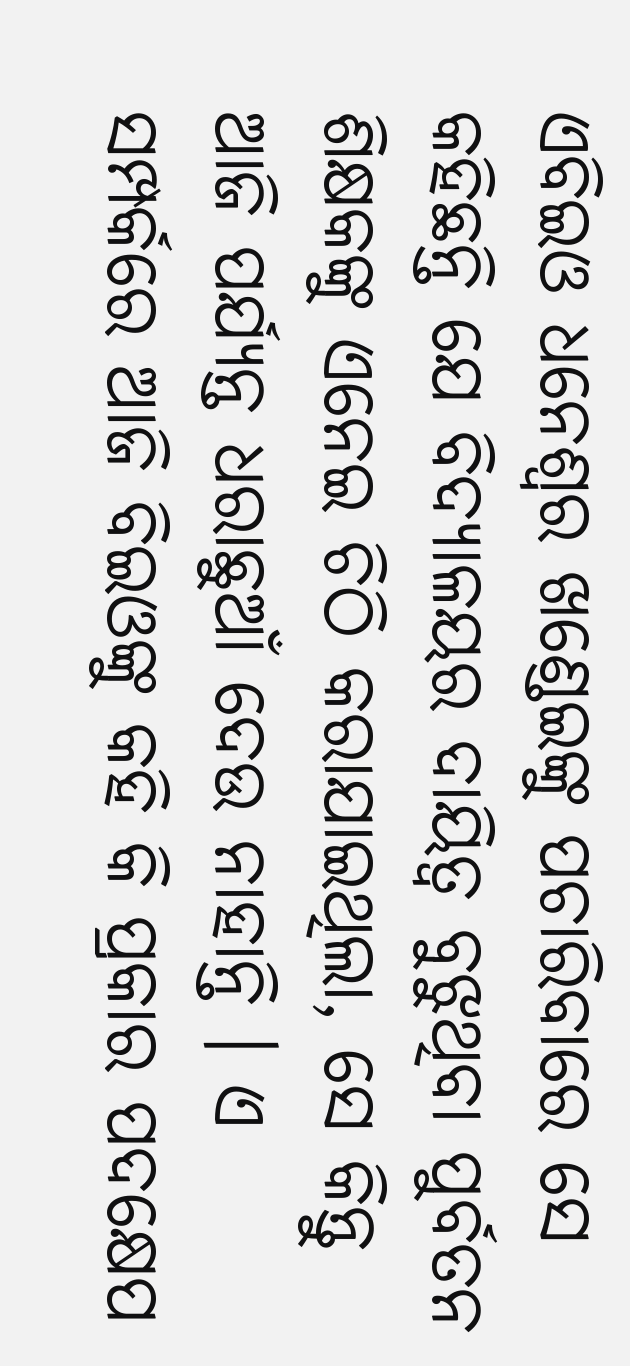ଏବିଇଓ ଧନେଶ୍ୱର ଖଣ୍ଡେଇଙ୍କୁ ପଚାରିବାରେ ସେ କହିଛନ୍ତି ଯେ ବିଦ୍ୟାଳୟର ଦାୟିତ୍ୱ ବୁଝୁଥିବା ପୁର୍ବତନ ଶିକ୍ଷକଙ୍କୁ ଏନେଇ ଚିଠି କରାଯାଇଥିଲା, ସେ କିନ୍ତୁ ଆଜି ପର୍ଯ୍ୟନ୍ତ ଧରାଛୁଆଁ ଦେଉ ନାହାନ୍ତି । ଏ ସମ୍ପର୍କରେ ଆଜି ବିଇଓଙ୍କୁ କହି କି ପ୍ରକାର ପଦକ୍ଷେପ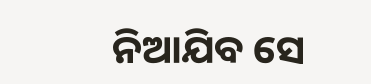ନିଆଯିବ ସେ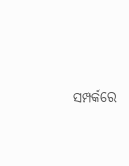ସମ୍ପର୍କରେ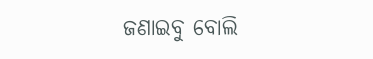ଜଣାଇବୁ ବୋଲି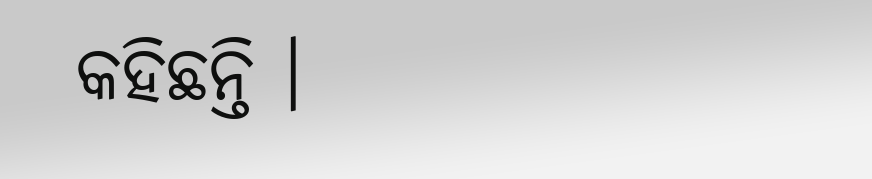କହିଛନ୍ତି ।